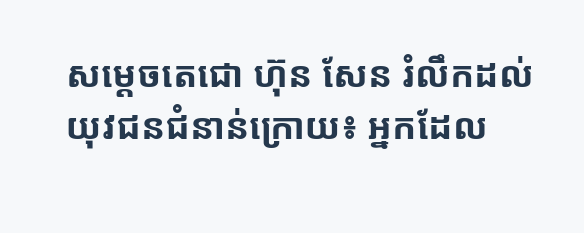សម្ដេចតេជោ ហ៊ុន សែន រំលឹកដល់យុវជនជំនាន់ក្រោយ៖ អ្នកដែល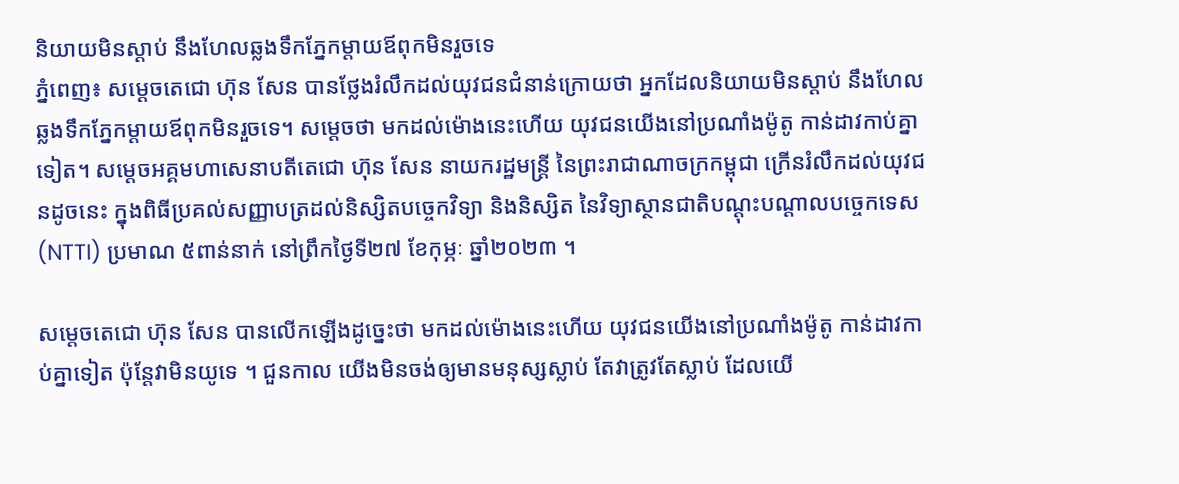និយាយមិនស្ដាប់ នឹងហែលឆ្លងទឹកភ្នែកម្ដាយឪពុកមិនរួចទេ
ភ្នំពេញ៖ សម្ដេចតេជោ ហ៊ុន សែន បានថ្លែងរំលឹកដល់យុវជនជំនាន់ក្រោយថា អ្នកដែលនិយាយមិនស្ដាប់ នឹងហែលឆ្លងទឹកភ្នែកម្ដាយឪពុកមិនរួចទេ។ សម្ដេចថា មកដល់ម៉ោងនេះហើយ យុវជនយើងនៅប្រណាំងម៉ូតូ កាន់ដាវកាប់គ្នាទៀត។ សម្ដេចអគ្គមហាសេនាបតីតេជោ ហ៊ុន សែន នាយករដ្ឋមន្ត្រី នៃព្រះរាជាណាចក្រកម្ពុជា ក្រើនរំលឹកដល់យុវជនដូចនេះ ក្នុងពិធីប្រគល់សញ្ញាបត្រដល់និស្សិតបច្ចេកវិទ្យា និងនិស្សិត នៃវិទ្យាស្ថានជាតិបណ្តុះបណ្តាលបច្ចេកទេស (NTTI) ប្រមាណ ៥ពាន់នាក់ នៅព្រឹកថ្ងៃទី២៧ ខែកុម្ភៈ ឆ្នាំ២០២៣ ។

សម្ដេចតេជោ ហ៊ុន សែន បានលើកឡើងដូច្នេះថា មកដល់ម៉ោងនេះហើយ យុវជនយើងនៅប្រណាំងម៉ូតូ កាន់ដាវកាប់គ្នាទៀត ប៉ុន្តែវាមិនយូទេ ។ ជួនកាល យើងមិនចង់ឲ្យមានមនុស្សស្លាប់ តែវាត្រូវតែស្លាប់ ដែលយើ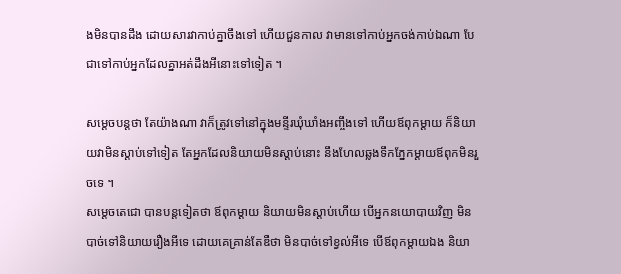ងមិនបានដឹង ដោយសារវាកាប់គ្នាចឹងទៅ ហើយជួនកាល វាមានទៅកាប់អ្នកចង់កាប់ឯណា បែជាទៅកាប់អ្នកដែលគ្នាអត់ដឹងអីនោះទៅទៀត ។

សម្ដេចបន្តថា តែយ៉ាងណា វាក៏ត្រូវទៅនៅក្នុងមន្ទីរឃុំឃាំងអញ្ចឹងទៅ ហើយឪពុកម្ដាយ ក៏និយាយវាមិនស្ដាប់ទៅទៀត តែអ្នកដែលនិយាយមិនស្ដាប់នោះ នឹងហែលឆ្លងទឹកភ្នែកម្ដាយឪពុកមិនរួចទេ ។
សម្ដេចតេជោ បានបន្តទៀតថា ឪពុកម្ដាយ និយាយមិនស្ដាប់ហើយ បើអ្នកនយោបាយវិញ មិនបាច់ទៅនិយាយរឿងអីទេ ដោយគេគ្រាន់តែឌឺថា មិនបាច់ទៅខ្វល់អីទេ បើឪពុកម្ដាយឯង និយា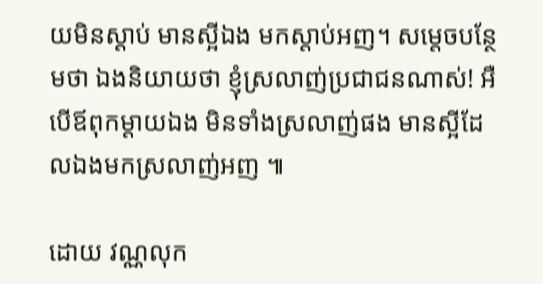យមិនស្ដាប់ មានស្អីឯង មកស្ដាប់អញ។ សម្ដេចបន្ថែមថា ឯងនិយាយថា ខ្ញុំស្រលាញ់ប្រជាជនណាស់! អឺ បើឪពុកម្ដាយឯង មិនទាំងស្រលាញ់ផង មានស្អីដែលឯងមកស្រលាញ់អញ ៕

ដោយ វណ្ណលុក